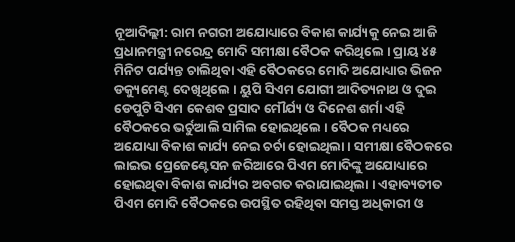ନୂଆଦିଲ୍ଲୀ: ରାମ ନଗରୀ ଅଯୋଧ୍ୟାରେ ବିକାଶ କାର୍ଯ୍ୟକୁ ନେଇ ଆଜି ପ୍ରଧାନମନ୍ତ୍ରୀ ନରେନ୍ଦ୍ର ମୋଦି ସମୀକ୍ଷା ବୈଠକ କରିଥିଲେ । ପ୍ରାୟ ୪୫ ମିନିଟ ପର୍ଯ୍ୟନ୍ତ ଚାଲିଥିବା ଏହି ବୈଠକରେ ମୋଦି ଅଯୋଧ୍ୟାର ଭିଜନ ଡକ୍ୟୁମେଣ୍ଟ ଦେଖିଥିଲେ । ୟୁପି ସିଏମ ଯୋଗୀ ଆଦିତ୍ୟନାଥ ଓ ଦୁଇ ଡେପୁଟି ସିଏମ କେଶବ ପ୍ରସାଦ ମୌର୍ଯ୍ୟ ଓ ଦିନେଶ ଶର୍ମା ଏହି ବୈଠକରେ ଭର୍ଚୁଆଲି ସାମିଲ ହୋଇଥିଲେ । ବୈଠକ ମଧ୍ୟରେ ଅଯୋଧ୍ୟା ବିକାଶ କାର୍ଯ୍ୟ ନେଇ ଚର୍ଚା ହୋଇଥିଲା । ସମୀକ୍ଷା ବୈଠକରେ ଲାଇଭ ପ୍ରେଜେଣ୍ଟେସନ ଜରିଆରେ ପିଏମ ମୋଦିଙ୍କୁ ଅଯୋଧ୍ୟାରେ ହୋଇଥିବା ବିକାଶ କାର୍ଯ୍ୟର ଅବଗତ କରାଯାଇଥିଲା । ଏହାବ୍ୟତୀତ ପିଏମ ମୋଦି ବୈଠକରେ ଉପସ୍ଥିତ ରହିଥିବା ସମସ୍ତ ଅଧିକାରୀ ଓ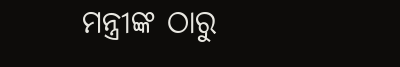ମନ୍ତ୍ରୀଙ୍କ ଠାରୁ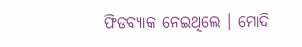ଫିଡବ୍ୟାକ ନେଇଥିଲେ । ମୋଦି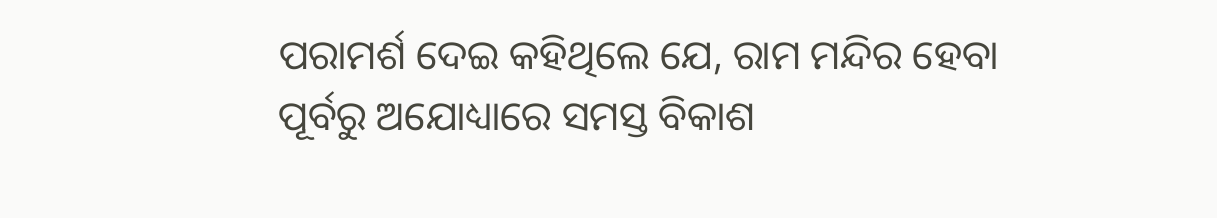ପରାମର୍ଶ ଦେଇ କହିଥିଲେ ଯେ, ରାମ ମନ୍ଦିର ହେବା ପୂର୍ବରୁ ଅଯୋଧ୍ୟାରେ ସମସ୍ତ ବିକାଶ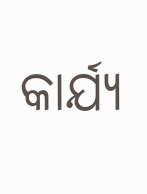କାର୍ଯ୍ୟ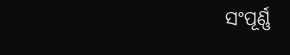ସଂପୂର୍ଣ୍ଣ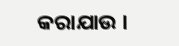କରାଯାଉ ।